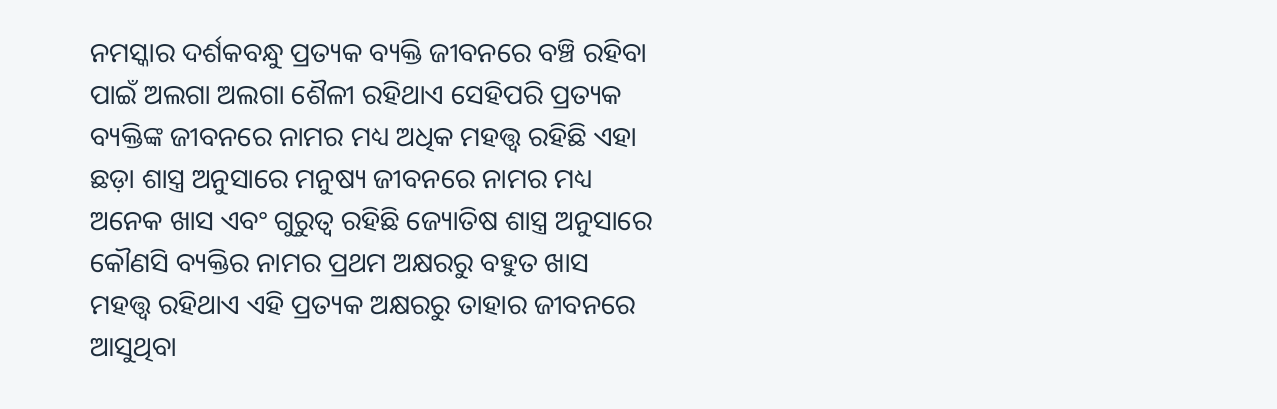ନମସ୍କାର ଦର୍ଶକବନ୍ଧୁ ପ୍ରତ୍ୟକ ବ୍ୟକ୍ତି ଜୀବନରେ ବଞ୍ଚି ରହିବା ପାଇଁ ଅଲଗା ଅଲଗା ଶୈଳୀ ରହିଥାଏ ସେହିପରି ପ୍ରତ୍ୟକ ବ୍ୟକ୍ତିଙ୍କ ଜୀବନରେ ନାମର ମଧ୍ୟ ଅଧିକ ମହତ୍ତ୍ୱ ରହିଛି ଏହା ଛଡ଼ା ଶାସ୍ତ୍ର ଅନୁସାରେ ମନୁଷ୍ୟ ଜୀବନରେ ନାମର ମଧ୍ୟ ଅନେକ ଖାସ ଏବଂ ଗୁରୁତ୍ୱ ରହିଛି ଜ୍ୟୋତିଷ ଶାସ୍ତ୍ର ଅନୁସାରେ କୌଣସି ବ୍ୟକ୍ତିର ନାମର ପ୍ରଥମ ଅକ୍ଷରରୁ ବହୁତ ଖାସ ମହତ୍ତ୍ୱ ରହିଥାଏ ଏହି ପ୍ରତ୍ୟକ ଅକ୍ଷରରୁ ତାହାର ଜୀବନରେ ଆସୁଥିବା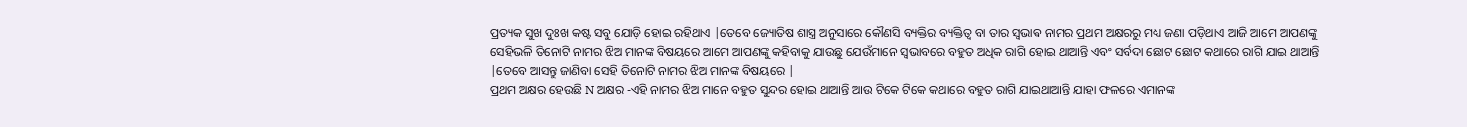ପ୍ରତ୍ୟକ ସୁଖ ଦୁଃଖ କଷ୍ଟ ସବୁ ଯୋଡ଼ି ହୋଇ ରହିଥାଏ |ତେବେ ଜ୍ୟୋତିଷ ଶାସ୍ତ୍ର ଅନୁସାରେ କୌଣସି ବ୍ୟକ୍ତିର ବ୍ୟକ୍ତିତ୍ୱ ବା ତାର ସ୍ଵଭାଵ ନାମର ପ୍ରଥମ ଅକ୍ଷରରୁ ମଧ୍ୟ ଜଣା ପଡ଼ିଥାଏ ଆଜି ଆମେ ଆପଣଙ୍କୁ ସେହିଭଳି ତିନୋଟି ନାମର ଝିଅ ମାନଙ୍କ ବିଷୟରେ ଆମେ ଆପଣଙ୍କୁ କହିବାକୁ ଯାଉଛୁ ଯେଉଁମାନେ ସ୍ୱଭାବରେ ବହୁତ ଅଧିକ ରାଗି ହୋଇ ଥାଆନ୍ତି ଏବଂ ସର୍ବଦା ଛୋଟ ଛୋଟ କଥାରେ ରାଗି ଯାଇ ଥାଆନ୍ତି |ତେବେ ଆସନ୍ତୁ ଜାଣିବା ସେହି ତିନୋଟି ନାମର ଝିଅ ମାନଙ୍କ ବିଷୟରେ |
ପ୍ରଥମ ଅକ୍ଷର ହେଉଛି N ଅକ୍ଷର -ଏହି ନାମର ଝିଅ ମାନେ ବହୁତ ସୁନ୍ଦର ହୋଇ ଥାଆନ୍ତି ଆଉ ଟିକେ ଟିକେ କଥାରେ ବହୁତ ରାଗି ଯାଇଥାଆନ୍ତି ଯାହା ଫଳରେ ଏମାନଙ୍କ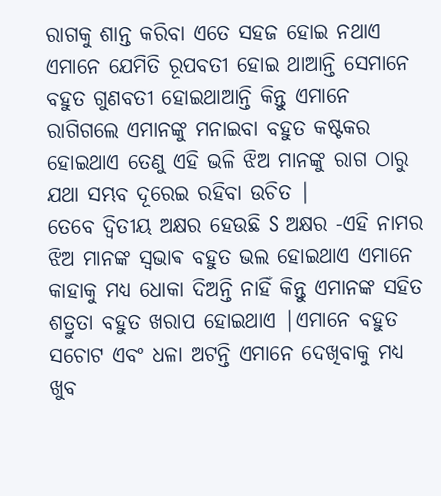ରାଗକୁ ଶାନ୍ତ କରିବା ଏତେ ସହଜ ହୋଇ ନଥାଏ ଏମାନେ ଯେମିତି ରୂପବତୀ ହୋଇ ଥାଆନ୍ତି ସେମାନେ ବହୁତ ଗୁଣବତୀ ହୋଇଥାଆନ୍ତି କିନ୍ତୁ ଏମାନେ ରାଗିଗଲେ ଏମାନଙ୍କୁ ମନାଇବା ବହୁତ କଷ୍ଟକର ହୋଇଥାଏ ତେଣୁ ଏହି ଭଳି ଝିଅ ମାନଙ୍କୁ ରାଗ ଠାରୁ ଯଥା ସମ୍ଭବ ଦୂରେଇ ରହିବା ଉଚିତ |
ତେବେ ଦ୍ୱିତୀୟ ଅକ୍ଷର ହେଉଛି S ଅକ୍ଷର -ଏହି ନାମର ଝିଅ ମାନଙ୍କ ସ୍ଵଭାଵ ବହୁତ ଭଲ ହୋଇଥାଏ ଏମାନେ କାହାକୁ ମଧ୍ୟ ଧୋକା ଦିଅନ୍ତି ନାହିଁ କିନ୍ତୁ ଏମାନଙ୍କ ସହିତ ଶତ୍ରୁତା ବହୁତ ଖରାପ ହୋଇଥାଏ |ଏମାନେ ବହୁତ ସଚୋଟ ଏବଂ ଧଳା ଅଟନ୍ତି ଏମାନେ ଦେଖିବାକୁ ମଧ୍ୟ ଖୁବ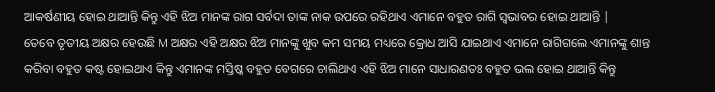ଆକର୍ଷଣୀୟ ହୋଇ ଥାଆନ୍ତି କିନ୍ତୁ ଏହି ଝିଅ ମାନଙ୍କ ରାଗ ସର୍ବଦା ତାଙ୍କ ନାକ ଉପରେ ରହିଥାଏ ଏମାନେ ବହୁତ ରାଗି ସ୍ୱଭାବର ହୋଇ ଥାଆନ୍ତି |
ତେବେ ତୃତୀୟ ଅକ୍ଷର ହେଉଛି M ଅକ୍ଷର ଏହି ଅକ୍ଷର ଝିଅ ମାନଙ୍କୁ ଖୁବ କମ ସମୟ ମଧ୍ୟରେ କ୍ରୋଧ ଆସି ଯାଇଥାଏ ଏମାନେ ରାଗିଗଲେ ଏମାନଙ୍କୁ ଶାନ୍ତ କରିବା ବହୁତ କଷ୍ଟ ହୋଇଥାଏ କିନ୍ତୁ ଏମାନଙ୍କ ମସ୍ତିଷ୍କ ବହୁତ ବେଗରେ ଚାଲିଥାଏ ଏହି ଝିଅ ମାନେ ସାଧାରଣତଃ ବହୁତ ଭଲ ହୋଇ ଥାଆନ୍ତି କିନ୍ତୁ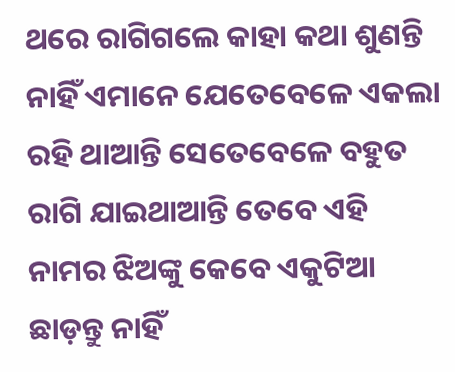ଥରେ ରାଗିଗଲେ କାହା କଥା ଶୁଣନ୍ତି ନାହିଁ ଏମାନେ ଯେତେବେଳେ ଏକଲା ରହି ଥାଆନ୍ତି ସେତେବେଳେ ବହୁତ ରାଗି ଯାଇଥାଆନ୍ତି ତେବେ ଏହି ନାମର ଝିଅଙ୍କୁ କେବେ ଏକୁଟିଆ ଛାଡ଼ନ୍ତୁ ନାହିଁ